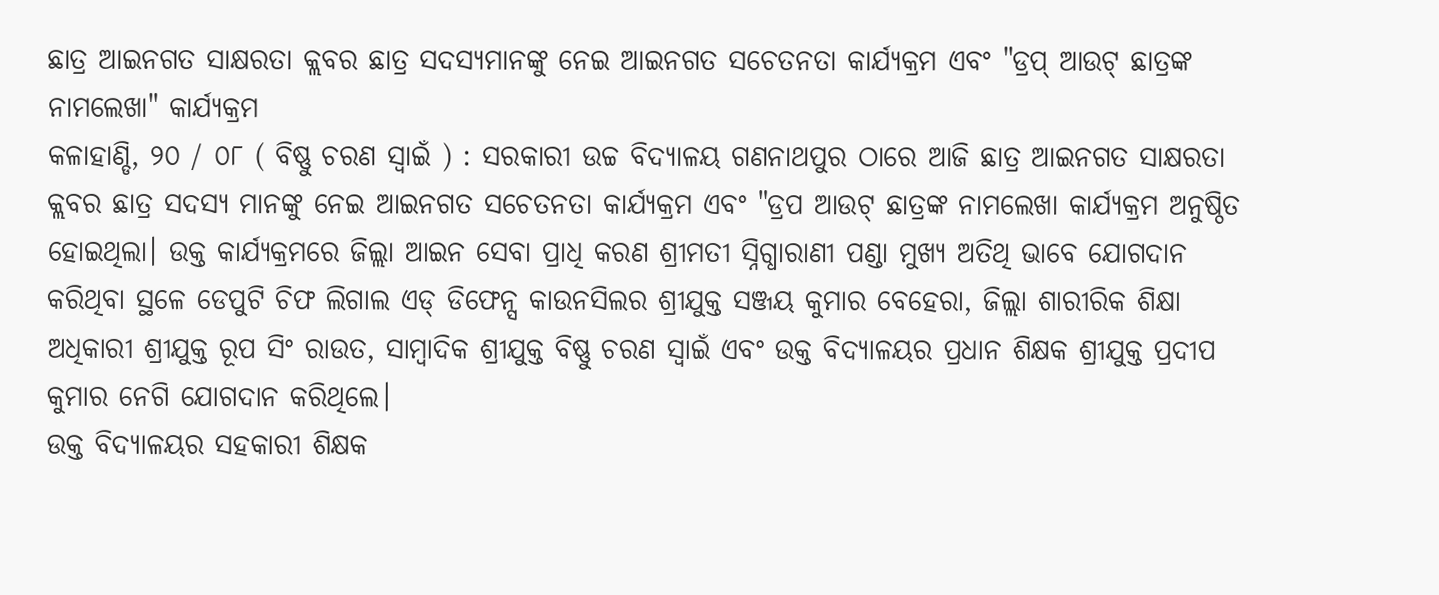ଛାତ୍ର ଆଇନଗତ ସାକ୍ଷରତା କ୍ଲବର ଛାତ୍ର ସଦସ୍ୟମାନଙ୍କୁ ନେଇ ଆଇନଗତ ସଚେତନତା କାର୍ଯ୍ୟକ୍ରମ ଏବଂ "ଡ୍ରପ୍ ଆଉଟ୍ ଛାତ୍ରଙ୍କ ନାମଲେଖା" କାର୍ଯ୍ୟକ୍ରମ
କଳାହାଣ୍ଡି, ୨୦ / ୦୮ ( ବିଷ୍ଣୁ ଚରଣ ସ୍ୱାଇଁ ) : ସରକାରୀ ଉଚ୍ଚ ବିଦ୍ୟାଳୟ ଗଣନାଥପୁର ଠାରେ ଆଜି ଛାତ୍ର ଆଇନଗତ ସାକ୍ଷରତା କ୍ଲବର ଛାତ୍ର ସଦସ୍ୟ ମାନଙ୍କୁ ନେଇ ଆଇନଗତ ସଚେତନତା କାର୍ଯ୍ୟକ୍ରମ ଏବଂ "ଡ୍ରପ ଆଉଟ୍ ଛାତ୍ରଙ୍କ ନାମଲେଖା କାର୍ଯ୍ୟକ୍ରମ ଅନୁଷ୍ଠିତ ହୋଇଥିଲା। ଉକ୍ତ କାର୍ଯ୍ୟକ୍ରମରେ ଜିଲ୍ଲା ଆଇନ ସେବା ପ୍ରାଧି କରଣ ଶ୍ରୀମତୀ ସ୍ନିଗ୍ଧାରାଣୀ ପଣ୍ଡା ମୁଖ୍ୟ ଅତିଥି ଭାବେ ଯୋଗଦାନ କରିଥିବା ସ୍ଥଳେ ଡେପୁଟି ଚିଫ ଲିଗାଲ ଏଡ୍ ଡିଫେନ୍ସ କାଉନସିଲର ଶ୍ରୀଯୁକ୍ତ ସଞ୍ଜୟ କୁମାର ବେହେରା, ଜିଲ୍ଲା ଶାରୀରିକ ଶିକ୍ଷା ଅଧିକାରୀ ଶ୍ରୀଯୁକ୍ତ ରୂପ ସିଂ ରାଉତ, ସାମ୍ବାଦିକ ଶ୍ରୀଯୁକ୍ତ ବିଷ୍ଣୁ ଚରଣ ସ୍ୱାଇଁ ଏବଂ ଉକ୍ତ ବିଦ୍ୟାଳୟର ପ୍ରଧାନ ଶିକ୍ଷକ ଶ୍ରୀଯୁକ୍ତ ପ୍ରଦୀପ କୁମାର ନେଗି ଯୋଗଦାନ କରିଥିଲେ।
ଉକ୍ତ ବିଦ୍ୟାଳୟର ସହକାରୀ ଶିକ୍ଷକ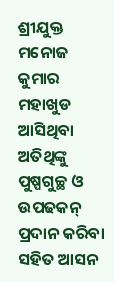ଶ୍ରୀଯୁକ୍ତ ମନୋଜ କୁମାର ମହାଖୁଡ ଆସିଥିବା ଅତିଥିଙ୍କୁ ପୁଷ୍ପଗୁଚ୍ଛ ଓ ଉପଢକନ୍ ପ୍ରଦାନ କରିବା ସହିତ ଆସନ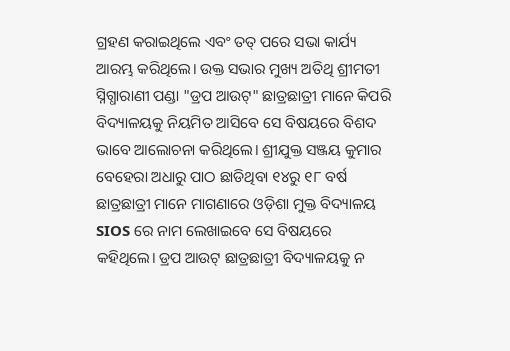ଗ୍ରହଣ କରାଇଥିଲେ ଏବଂ ତତ୍ ପରେ ସଭା କାର୍ଯ୍ୟ ଆରମ୍ଭ କରିଥିଲେ। ଉକ୍ତ ସଭାର ମୁଖ୍ୟ ଅତିଥି ଶ୍ରୀମତୀ ସ୍ନିଗ୍ଧାରାଣୀ ପଣ୍ଡା "ଡ୍ରପ ଆଉଟ୍" ଛାତ୍ରଛାତ୍ରୀ ମାନେ କିପରି ବିଦ୍ୟାଳୟକୁ ନିୟମିତ ଆସିବେ ସେ ବିଷୟରେ ବିଶଦ ଭାବେ ଆଲୋଚନା କରିଥିଲେ। ଶ୍ରୀଯୁକ୍ତ ସଞ୍ଜୟ କୁମାର ବେହେରା ଅଧାରୁ ପାଠ ଛାଡିଥିବା ୧୪ରୁ ୧୮ ବର୍ଷ ଛାତ୍ରଛାତ୍ରୀ ମାନେ ମାଗଣାରେ ଓଡ଼ିଶା ମୁକ୍ତ ବିଦ୍ୟାଳୟ SIOS ରେ ନାମ ଲେଖାଇବେ ସେ ବିଷୟରେ କହିଥିଲେ। ଡ୍ରପ ଆଉଟ୍ ଛାତ୍ରଛାତ୍ରୀ ବିଦ୍ୟାଳୟକୁ ନ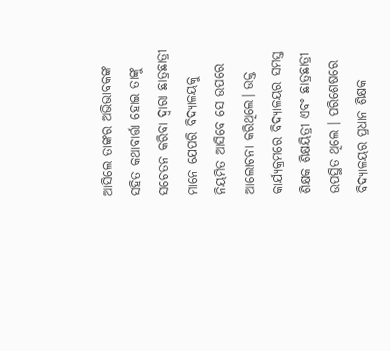ଆସିଲେ ତାଙ୍କର ଅଭିଭାବକଙ୍କ ସହିତ କଥାବାର୍ତ୍ତା ହୋଇ ତାଙ୍କୁ ସଚେତନ କରିବା ଦ୍ୱାରା ଛାତ୍ରଛାତ୍ରୀ ମାନେ ଯେପରି ବିଦ୍ୟାଳୟକୁ ନିୟମିତ ଆସିବେ ସେ ଉପରେ ଆଲୋଚନା କରିଥିଲେ। ଉକ୍ତ କାର୍ଯ୍ୟକ୍ରମରେ ବିଦ୍ୟାଳୟର ସମସ୍ତ ଶିକ୍ଷକ ଶିକ୍ଷୟିତ୍ରୀ ଏବଂ ଛାତ୍ରଛାତ୍ରୀ ଉପସ୍ଥିତ ଥିଲେ । ପରିଶେଷରେ ବିଦ୍ୟାଳୟର ପ୍ରଧାନ ଶିକ୍ଷକ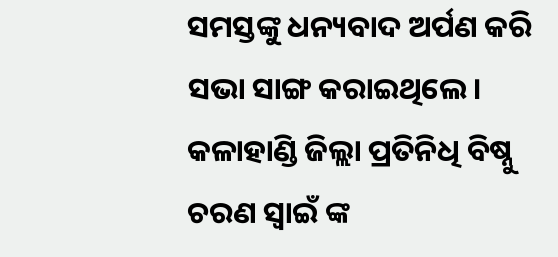ସମସ୍ତଙ୍କୁ ଧନ୍ୟବାଦ ଅର୍ପଣ କରି ସଭା ସାଙ୍ଗ କରାଇଥିଲେ।
କଳାହାଣ୍ଡି ଜିଲ୍ଲା ପ୍ରତିନିଧି ବିଷ୍ନୁ ଚରଣ ସ୍ଵାଇଁ ଙ୍କ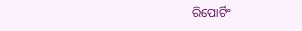ରିପୋର୍ଟିଂ